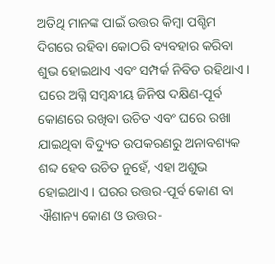ଅତିଥି ମାନଙ୍କ ପାଇଁ ଉତ୍ତର କିମ୍ବା ପଶ୍ଚିମ ଦିଗରେ ରହିବା କୋଠରି ବ୍ୟବହାର କରିବା ଶୁଭ ହୋଇଥାଏ ଏବଂ ସମ୍ପର୍କ ନିବିଡ ରହିଥାଏ । ଘରେ ଅଗ୍ନି ସମ୍ବନ୍ଧୀୟ ଜିନିଷ ଦକ୍ଷିଣ-ପୂର୍ବ କୋଣରେ ରଖିବା ଉଚିତ ଏବଂ ଘରେ ରଖା ଯାଇଥିବା ବିଦ୍ୟୁତ ଉପକରଣରୁ ଅନାବଶ୍ୟକ ଶବ୍ଦ ହେବ ଉଚିତ ନୁହେଁ, ଏହା ଅଶୁଭ ହୋଇଥାଏ । ଘରର ଉତ୍ତର-ପୂର୍ବ କୋଣ ବା ଐଶାନ୍ୟ କୋଣ ଓ ଉତ୍ତର-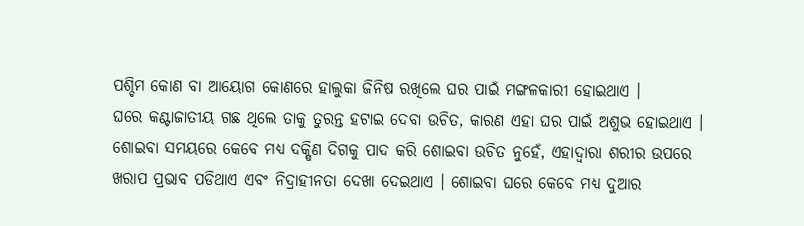ପଶ୍ଚିମ କୋଣ ବା ଆୟୋଗ କୋଣରେ ହାଲୁକା ଜିନିଷ ରଖିଲେ ଘର ପାଇଁ ମଙ୍ଗଳକାରୀ ହୋଇଥାଏ ।
ଘରେ କଣ୍ଟାଜାତୀୟ ଗଛ ଥିଲେ ତାକୁ ତୁରନ୍ତ ହଟାଇ ଦେବା ଉଚିତ, କାରଣ ଏହା ଘର ପାଇଁ ଅଶୁଭ ହୋଇଥାଏ । ଶୋଇବା ସମୟରେ କେବେ ମଧ୍ୟ ଦକ୍ଷିଣ ଦିଗକୁ ପାଦ କରି ଶୋଇବା ଉଚିତ ନୁହେଁ, ଏହାଦ୍ବାରା ଶରୀର ଉପରେ ଖରାପ ପ୍ରଭାବ ପଡିଥାଏ ଏବଂ ନିଦ୍ରାହୀନତା ଦେଖା ଦେଇଥାଏ । ଶୋଇବା ଘରେ କେବେ ମଧ୍ୟ ଦୁଆର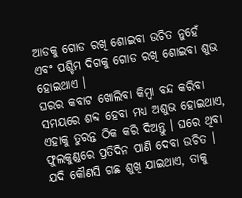ଆଡକୁ ଗୋଡ ରଖି ଶୋଇବା ଉଚିତ ନୁହେଁ ଏବଂ ପଶ୍ଚିମ ଦିଗକୁ ଗୋଡ ରଖି ଶୋଇବା ଶୁଭ ହୋଇଥାଏ ।
ଘରର କବାଟ ଖୋଲିବା କିମ୍ବା ବନ୍ଦ କରିବା ସମୟରେ ଶବ୍ଦ ହେବା ମଧ୍ୟ ଅଶୁଭ ହୋଇଥାଏ, ଏହାକୁ ତୁରନ୍ତ ଠିକ କରି ଦିଅନ୍ତୁ । ଘରେ ଥିବା ଫୁଲକୁଣ୍ଡରେ ପ୍ରତିଦିନ ପାଣି ଦେବା ଉଚିତ । ଯଦି କୌଣସି ଗଛ ଶୁଖି ଯାଇଥାଏ, ତାକୁ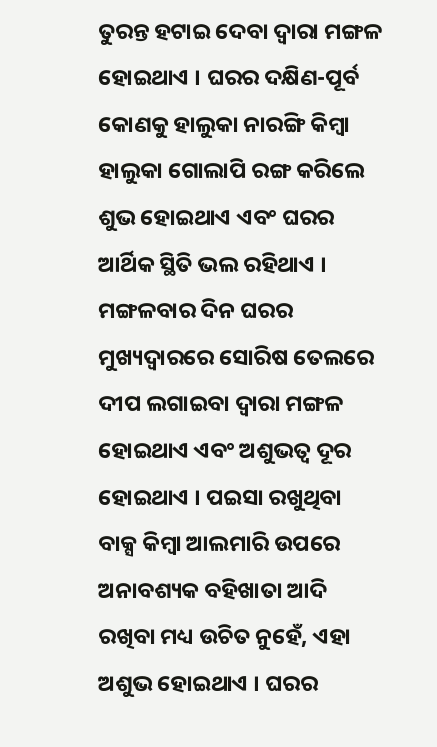ତୁରନ୍ତ ହଟାଇ ଦେବା ଦ୍ଵାରା ମଙ୍ଗଳ ହୋଇଥାଏ । ଘରର ଦକ୍ଷିଣ-ପୂର୍ବ କୋଣକୁ ହାଲୁକା ନାରଙ୍ଗି କିମ୍ବା ହାଲୁକା ଗୋଲାପି ରଙ୍ଗ କରିଲେ ଶୁଭ ହୋଇଥାଏ ଏବଂ ଘରର ଆର୍ଥିକ ସ୍ଥିତି ଭଲ ରହିଥାଏ ।
ମଙ୍ଗଳବାର ଦିନ ଘରର ମୁଖ୍ୟଦ୍ଵାରରେ ସୋରିଷ ତେଲରେ ଦୀପ ଲଗାଇବା ଦ୍ଵାରା ମଙ୍ଗଳ ହୋଇଥାଏ ଏବଂ ଅଶୁଭତ୍ଵ ଦୂର ହୋଇଥାଏ । ପଇସା ରଖୁଥିବା ବାକ୍ସ କିମ୍ବା ଆଲମାରି ଉପରେ ଅନାବଶ୍ୟକ ବହିଖାତା ଆଦି ରଖିବା ମଧ୍ୟ ଉଚିତ ନୁହେଁ, ଏହା ଅଶୁଭ ହୋଇଥାଏ । ଘରର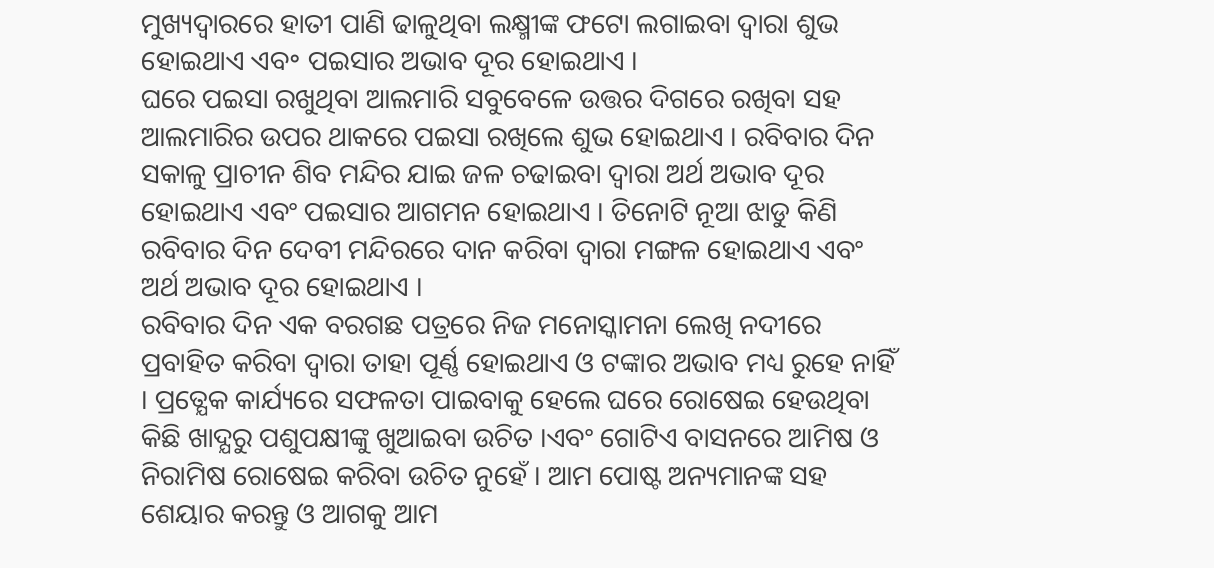ମୁଖ୍ୟଦ୍ଵାରରେ ହାତୀ ପାଣି ଢାଳୁଥିବା ଲକ୍ଷ୍ମୀଙ୍କ ଫଟୋ ଲଗାଇବା ଦ୍ଵାରା ଶୁଭ ହୋଇଥାଏ ଏବ॰ ପଇସାର ଅଭାବ ଦୂର ହୋଇଥାଏ ।
ଘରେ ପଇସା ରଖୁଥିବା ଆଲମାରି ସବୁବେଳେ ଉତ୍ତର ଦିଗରେ ରଖିବା ସହ ଆଲମାରିର ଉପର ଥାକରେ ପଇସା ରଖିଲେ ଶୁଭ ହୋଇଥାଏ । ରବିବାର ଦିନ ସକାଳୁ ପ୍ରାଚୀନ ଶିବ ମନ୍ଦିର ଯାଇ ଜଳ ଚଢାଇବା ଦ୍ଵାରା ଅର୍ଥ ଅଭାବ ଦୂର ହୋଇଥାଏ ଏବଂ ପଇସାର ଆଗମନ ହୋଇଥାଏ । ତିନୋଟି ନୂଆ ଝାଡୁ କିଣି ରବିବାର ଦିନ ଦେବୀ ମନ୍ଦିରରେ ଦାନ କରିବା ଦ୍ଵାରା ମଙ୍ଗଳ ହୋଇଥାଏ ଏବଂ ଅର୍ଥ ଅଭାବ ଦୂର ହୋଇଥାଏ ।
ରବିବାର ଦିନ ଏକ ବରଗଛ ପତ୍ରରେ ନିଜ ମନୋସ୍କାମନା ଲେଖି ନଦୀରେ ପ୍ରବାହିତ କରିବା ଦ୍ଵାରା ତାହା ପୂର୍ଣ୍ଣ ହୋଇଥାଏ ଓ ଟଙ୍କାର ଅଭାବ ମଧ୍ୟ ରୁହେ ନାହିଁ । ପ୍ରତ୍ଯେକ କାର୍ଯ୍ୟରେ ସଫଳତା ପାଇବାକୁ ହେଲେ ଘରେ ରୋଷେଇ ହେଉଥିବା କିଛି ଖାଦ୍ଯରୁ ପଶୁପକ୍ଷୀଙ୍କୁ ଖୁଆଇବା ଉଚିତ ।ଏବଂ ଗୋଟିଏ ବାସନରେ ଆମିଷ ଓ ନିରାମିଷ ରୋଷେଇ କରିବା ଉଚିତ ନୁହେଁ । ଆମ ପୋଷ୍ଟ ଅନ୍ୟମାନଙ୍କ ସହ ଶେୟାର କରନ୍ତୁ ଓ ଆଗକୁ ଆମ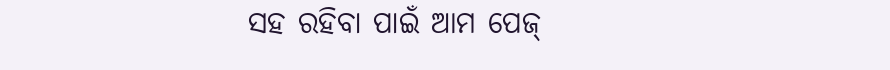ସହ ରହିବା ପାଇଁ ଆମ ପେଜ୍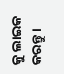କୁ ଲାଇକ କରନ୍ତୁ ।